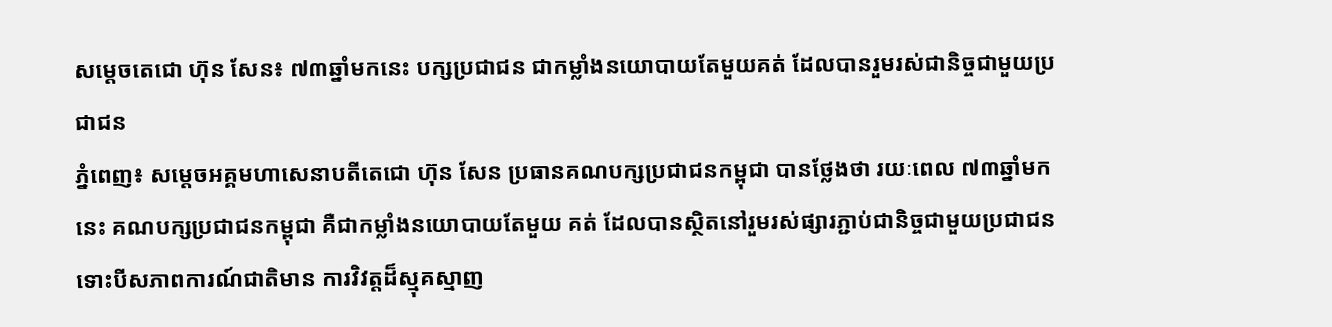សម្ដេចតេជោ ហ៊ុន សែន៖ ៧៣ឆ្នាំមកនេះ បក្សប្រជាជន ជាកម្លាំងនយោបាយតែមួយគត់ ដែលបានរួមរស់ជានិច្ចជាមួយប្រជាជន
ភ្នំពេញ៖ សម្តេចអគ្គមហាសេនាបតីតេជោ ហ៊ុន សែន ប្រធានគណបក្សប្រជាជនកម្ពុជា បានថ្លែងថា រយៈពេល ៧៣ឆ្នាំមកនេះ គណបក្សប្រជាជនកម្ពុជា គឺជាកម្លាំងនយោបាយតែមួយ គត់ ដែលបានស្ថិតនៅរួមរស់ផ្សារភ្ជាប់ជានិច្ចជាមួយប្រជាជន ទោះបីសភាពការណ៍ជាតិមាន ការវិវត្តដ៏ស្មុគស្មាញ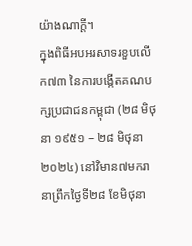យ៉ាងណាក្តី។
ក្នុងពិធីអបអរសាទរខួបលើក៧៣ នៃការបង្កើតគណបក្សប្រជាជនកម្ពុជា (២៨ មិថុនា ១៩៥១ – ២៨ មិថុនា ២០២៤) នៅវិមាន៧មករា នាព្រឹកថ្ងៃទី២៨ ខែមិថុនា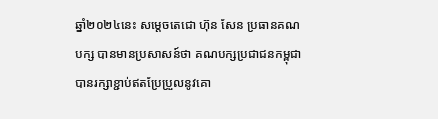ឆ្នាំ២០២៤នេះ សម្តេចតេជោ ហ៊ុន សែន ប្រធានគណបក្ស បានមានប្រសាសន៍ថា គណបក្សប្រជាជនកម្ពុជា បានរក្សាខ្ជាប់ឥតប្រែប្រួលនូវគោ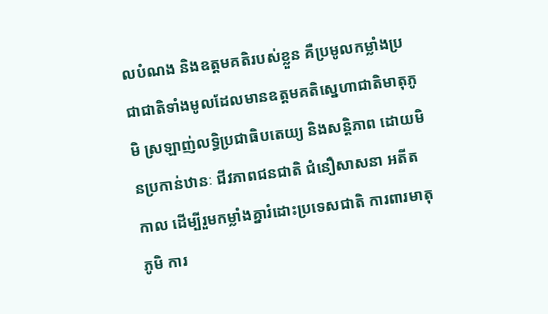លបំណង និងឧត្តមគតិរបស់ខ្លួន គឺប្រមូលកម្លាំងប្រជាជាតិទាំងមូលដែលមានឧត្តមគតិស្នេហាជាតិមាតុភូមិ ស្រឡាញ់លទ្ធិប្រជាធិបតេយ្យ និងសន្តិភាព ដោយមិនប្រកាន់ឋានៈ ជីវភាពជនជាតិ ជំនឿសាសនា អតីតកាល ដើម្បីរួមកម្លាំងគ្នារំដោះប្រទេសជាតិ ការពារមាតុភូមិ ការ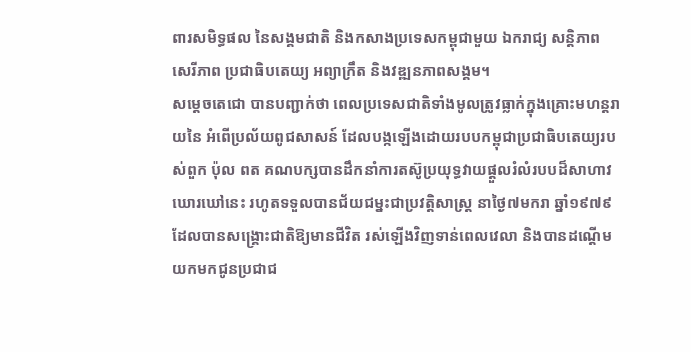ពារសមិទ្ធផល នៃសង្គមជាតិ និងកសាងប្រទេសកម្ពុជាមួយ ឯករាជ្យ សន្តិភាព សេរីភាព ប្រជាធិបតេយ្យ អព្យាក្រឹត និងវឌ្ឍនភាពសង្គម។
សម្តេចតេជោ បានបញ្ជាក់ថា ពេលប្រទេសជាតិទាំងមូលត្រូវធ្លាក់ក្នុងគ្រោះមហន្តរាយនៃ អំពើប្រល័យពូជសាសន៍ ដែលបង្កឡើងដោយរបបកម្ពុជាប្រជាធិបតេយ្យរបស់ពួក ប៉ុល ពត គណបក្សបានដឹកនាំការតស៊ូប្រយុទ្ធវាយផ្តួលរំលំរបបដ៏សាហាវឃោរឃៅនេះ រហូតទទួលបានជ័យជម្នះជាប្រវត្តិសាស្ត្រ នាថ្ងៃ៧មករា ឆ្នាំ១៩៧៩ ដែលបានសង្គ្រោះជាតិឱ្យមានជីវិត រស់ឡើងវិញទាន់ពេលវេលា និងបានដណ្តើមយកមកជូនប្រជាជ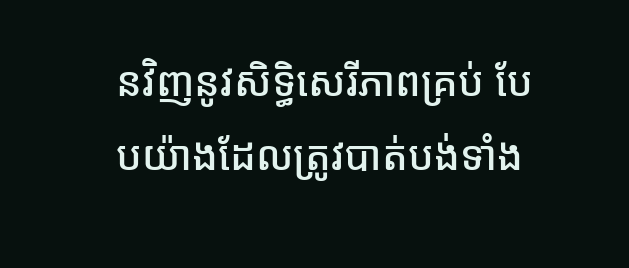នវិញនូវសិទ្ធិសេរីភាពគ្រប់ បែបយ៉ាងដែលត្រូវបាត់បង់ទាំង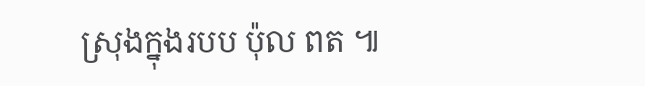ស្រុងក្នុងរបប ប៉ុល ពត ៕